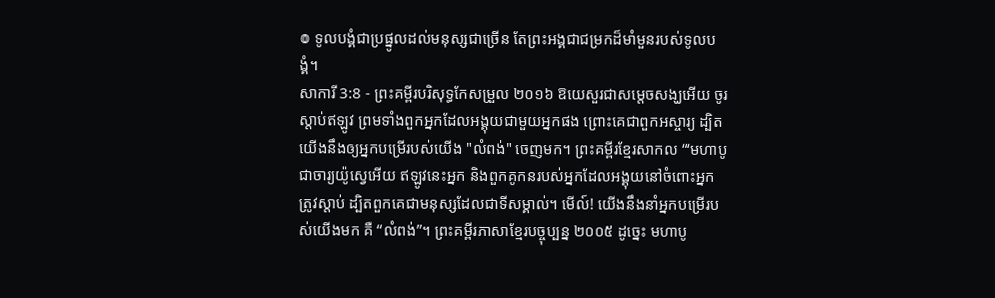៙ ទូលបង្គំជាប្រផ្នូលដល់មនុស្សជាច្រើន តែព្រះអង្គជាជម្រកដ៏មាំមួនរបស់ទូលបង្គំ។
សាការី 3:8 - ព្រះគម្ពីរបរិសុទ្ធកែសម្រួល ២០១៦ ឱយេសួរជាសម្ដេចសង្ឃអើយ ចូរស្តាប់ឥឡូវ ព្រមទាំងពួកអ្នកដែលអង្គុយជាមួយអ្នកផង ព្រោះគេជាពួកអស្ចារ្យ ដ្បិតយើងនឹងឲ្យអ្នកបម្រើរបស់យើង "លំពង់" ចេញមក។ ព្រះគម្ពីរខ្មែរសាកល “‘មហាបូជាចារ្យយ៉ូស្វេអើយ ឥឡូវនេះអ្នក និងពួកគូកនរបស់អ្នកដែលអង្គុយនៅចំពោះអ្នកត្រូវស្ដាប់ ដ្បិតពួកគេជាមនុស្សដែលជាទីសម្គាល់។ មើល៍! យើងនឹងនាំអ្នកបម្រើរបស់យើងមក គឺ “លំពង់”។ ព្រះគម្ពីរភាសាខ្មែរបច្ចុប្បន្ន ២០០៥ ដូច្នេះ មហាបូ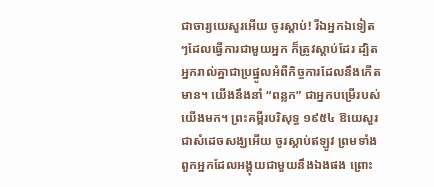ជាចារ្យយេសួរអើយ ចូរស្ដាប់! រីឯអ្នកឯទៀតៗដែលធ្វើការជាមួយអ្នក ក៏ត្រូវស្ដាប់ដែរ ដ្បិតអ្នករាល់គ្នាជាប្រផ្នូលអំពីកិច្ចការដែលនឹងកើតមាន។ យើងនឹងនាំ “ពន្លក” ជាអ្នកបម្រើរបស់យើងមក។ ព្រះគម្ពីរបរិសុទ្ធ ១៩៥៤ ឱយេសួរជាសំដេចសង្ឃអើយ ចូរស្តាប់ឥឡូវ ព្រមទាំងពួកអ្នកដែលអង្គុយជាមួយនឹងឯងផង ព្រោះ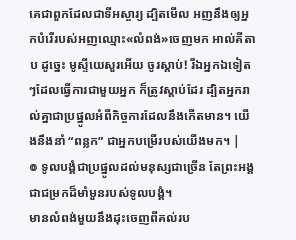គេជាពួកដែលជាទីអស្ចារ្យ ដ្បិតមើល អញនឹងឲ្យអ្នកបំរើរបស់អញឈ្មោះ«លំពង់»ចេញមក អាល់គីតាប ដូច្នេះ មូស្ទីយេសួរអើយ ចូរស្ដាប់! រីឯអ្នកឯទៀតៗដែលធ្វើការជាមួយអ្នក ក៏ត្រូវស្ដាប់ដែរ ដ្បិតអ្នករាល់គ្នាជាប្រផ្នូលអំពីកិច្ចការដែលនឹងកើតមាន។ យើងនឹងនាំ “ពន្លក” ជាអ្នកបម្រើរបស់យើងមក។ |
៙ ទូលបង្គំជាប្រផ្នូលដល់មនុស្សជាច្រើន តែព្រះអង្គជាជម្រកដ៏មាំមួនរបស់ទូលបង្គំ។
មានលំពង់មួយនឹងដុះចេញពីគល់រប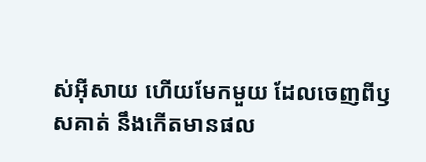ស់អ៊ីសាយ ហើយមែកមួយ ដែលចេញពីឫសគាត់ នឹងកើតមានផល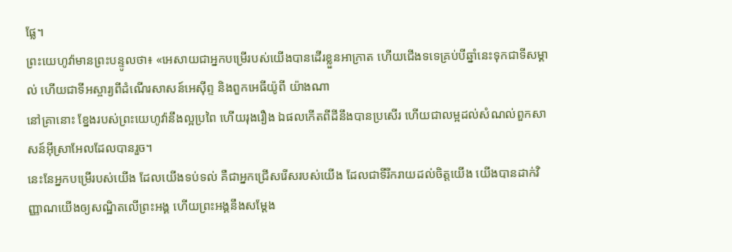ផ្លែ។
ព្រះយេហូវ៉ាមានព្រះបន្ទូលថា៖ «អេសាយជាអ្នកបម្រើរបស់យើងបានដើរខ្លួនអាក្រាត ហើយជើងទទេគ្រប់បីឆ្នាំនេះទុកជាទីសម្គាល់ ហើយជាទីអស្ចារ្យពីដំណើរសាសន៍អេស៊ីព្ទ និងពួកអេធីយ៉ូពី យ៉ាងណា
នៅគ្រានោះ ខ្នែងរបស់ព្រះយេហូវ៉ានឹងល្អប្រពៃ ហើយរុងរឿង ឯផលកើតពីដីនឹងបានប្រសើរ ហើយជាលម្អដល់សំណល់ពួកសាសន៍អ៊ីស្រាអែលដែលបានរួច។
នេះនែអ្នកបម្រើរបស់យើង ដែលយើងទប់ទល់ គឺជាអ្នកជ្រើសរើសរបស់យើង ដែលជាទីរីករាយដល់ចិត្តយើង យើងបានដាក់វិញ្ញាណយើងឲ្យសណ្ឋិតលើព្រះអង្គ ហើយព្រះអង្គនឹងសម្ដែង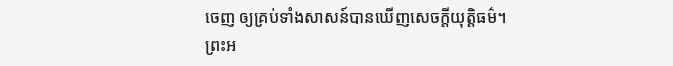ចេញ ឲ្យគ្រប់ទាំងសាសន៍បានឃើញសេចក្ដីយុត្តិធម៌។
ព្រះអ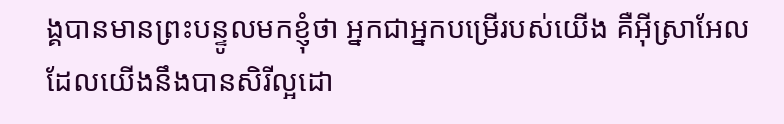ង្គបានមានព្រះបន្ទូលមកខ្ញុំថា អ្នកជាអ្នកបម្រើរបស់យើង គឺអ៊ីស្រាអែល ដែលយើងនឹងបានសិរីល្អដោ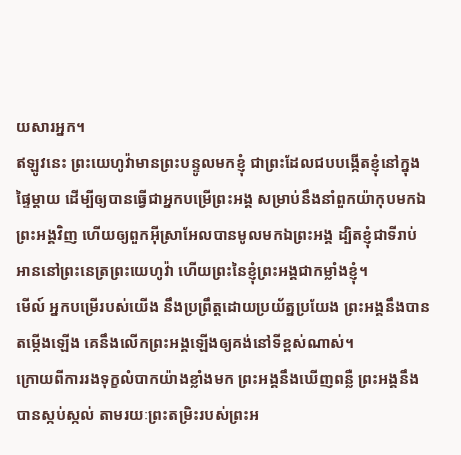យសារអ្នក។
ឥឡូវនេះ ព្រះយេហូវ៉ាមានព្រះបន្ទូលមកខ្ញុំ ជាព្រះដែលជបបង្កើតខ្ញុំនៅក្នុងផ្ទៃម្តាយ ដើម្បីឲ្យបានធ្វើជាអ្នកបម្រើព្រះអង្គ សម្រាប់នឹងនាំពួកយ៉ាកុបមកឯព្រះអង្គវិញ ហើយឲ្យពួកអ៊ីស្រាអែលបានមូលមកឯព្រះអង្គ ដ្បិតខ្ញុំជាទីរាប់អាននៅព្រះនេត្រព្រះយេហូវ៉ា ហើយព្រះនៃខ្ញុំព្រះអង្គជាកម្លាំងខ្ញុំ។
មើល៍ អ្នកបម្រើរបស់យើង នឹងប្រព្រឹត្តដោយប្រយ័ត្នប្រយែង ព្រះអង្គនឹងបានតម្កើងឡើង គេនឹងលើកព្រះអង្គឡើងឲ្យគង់នៅទីខ្ពស់ណាស់។
ក្រោយពីការរងទុក្ខលំបាកយ៉ាងខ្លាំងមក ព្រះអង្គនឹងឃើញពន្លឺ ព្រះអង្គនឹងបានស្កប់ស្កល់ តាមរយៈព្រះតម្រិះរបស់ព្រះអ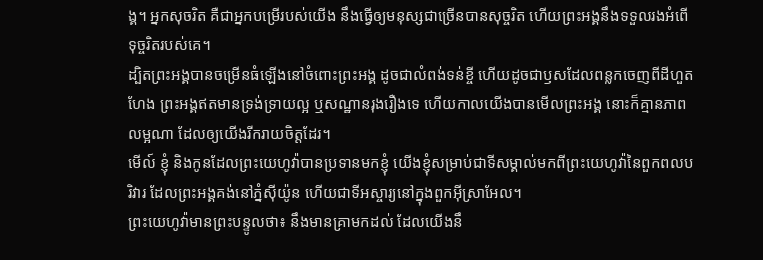ង្គ។ អ្នកសុចរិត គឺជាអ្នកបម្រើរបស់យើង នឹងធ្វើឲ្យមនុស្សជាច្រើនបានសុច្ចរិត ហើយព្រះអង្គនឹងទទួលរងអំពើទុច្ចរិតរបស់គេ។
ដ្បិតព្រះអង្គបានចម្រើនធំឡើងនៅចំពោះព្រះអង្គ ដូចជាលំពង់ទន់ខ្ចី ហើយដូចជាឫសដែលពន្លកចេញពីដីហួតហែង ព្រះអង្គឥតមានទ្រង់ទ្រាយល្អ ឬសណ្ឋានរុងរឿងទេ ហើយកាលយើងបានមើលព្រះអង្គ នោះក៏គ្មានភាពលម្អណា ដែលឲ្យយើងរីករាយចិត្តដែរ។
មើល៍ ខ្ញុំ និងកូនដែលព្រះយេហូវ៉ាបានប្រទានមកខ្ញុំ យើងខ្ញុំសម្រាប់ជាទីសម្គាល់មកពីព្រះយេហូវ៉ានៃពួកពលបរិវារ ដែលព្រះអង្គគង់នៅភ្នំស៊ីយ៉ូន ហើយជាទីអស្ចារ្យនៅក្នុងពួកអ៊ីស្រាអែល។
ព្រះយេហូវ៉ាមានព្រះបន្ទូលថា៖ នឹងមានគ្រាមកដល់ ដែលយើងនឹ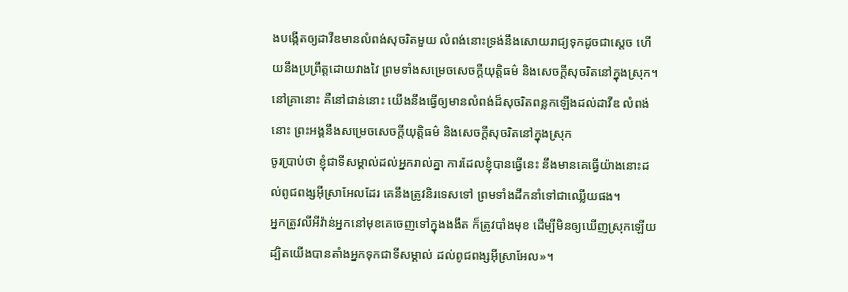ងបង្កើតឲ្យដាវីឌមានលំពង់សុចរិតមួយ លំពង់នោះទ្រង់នឹងសោយរាជ្យទុកដូចជាស្តេច ហើយនឹងប្រព្រឹត្តដោយវាងវៃ ព្រមទាំងសម្រេចសេចក្ដីយុត្តិធម៌ និងសេចក្ដីសុចរិតនៅក្នុងស្រុក។
នៅគ្រានោះ គឺនៅជាន់នោះ យើងនឹងធ្វើឲ្យមានលំពង់ដ៏សុចរិតពន្លកឡើងដល់ដាវីឌ លំពង់នោះ ព្រះអង្គនឹងសម្រេចសេចក្ដីយុត្តិធម៌ និងសេចក្ដីសុចរិតនៅក្នុងស្រុក
ចូរប្រាប់ថា ខ្ញុំជាទីសម្គាល់ដល់អ្នករាល់គ្នា ការដែលខ្ញុំបានធ្វើនេះ នឹងមានគេធ្វើយ៉ាងនោះដល់ពូជពង្សអ៊ីស្រាអែលដែរ គេនឹងត្រូវនិរទេសទៅ ព្រមទាំងដឹកនាំទៅជាឈ្លើយផង។
អ្នកត្រូវលីអីវ៉ាន់អ្នកនៅមុខគេចេញទៅក្នុងងងឹត ក៏ត្រូវបាំងមុខ ដើម្បីមិនឲ្យឃើញស្រុកឡើយ ដ្បិតយើងបានតាំងអ្នកទុកជាទីសម្គាល់ ដល់ពូជពង្សអ៊ីស្រាអែល»។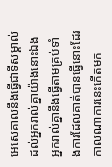អេសេគាលនឹងធ្វើជាទីសម្គាល់ ដល់អ្នករាល់គ្នាយ៉ាងនោះឯង អ្នករាល់គ្នានឹងធ្វើតាមគ្រប់ទាំងការដែលគាត់បានធ្វើនោះដែរ កាលណាការនេះកើតមក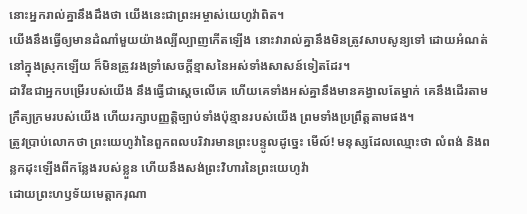នោះអ្នករាល់គ្នានឹងដឹងថា យើងនេះជាព្រះអម្ចាស់យេហូវ៉ាពិត។
យើងនឹងធ្វើឲ្យមានដំណាំមួយយ៉ាងល្បីល្បាញកើតឡើង នោះវារាល់គ្នានឹងមិនត្រូវសាបសូន្យទៅ ដោយអំណត់នៅក្នុងស្រុកឡើយ ក៏មិនត្រូវរងទ្រាំសេចក្ដីខ្មាសនៃអស់ទាំងសាសន៍ទៀតដែរ។
ដាវីឌជាអ្នកបម្រើរបស់យើង នឹងធ្វើជាស្តេចលើគេ ហើយគេទាំងអស់គ្នានឹងមានគង្វាលតែម្នាក់ គេនឹងដើរតាមក្រឹត្យក្រមរបស់យើង ហើយរក្សាបញ្ញត្តិច្បាប់ទាំងប៉ុន្មានរបស់យើង ព្រមទាំងប្រព្រឹត្តតាមផង។
ត្រូវប្រាប់លោកថា ព្រះយេហូវ៉ានៃពួកពលបរិវារមានព្រះបន្ទូលដូច្នេះ មើល៍! មនុស្សដែលឈ្មោះថា លំពង់ និងពន្លកដុះឡើងពីកន្លែងរបស់ខ្លួន ហើយនឹងសង់ព្រះវិហារនៃព្រះយេហូវ៉ា
ដោយព្រះហឫទ័យមេត្តាករុណា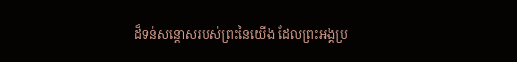ដ៏ទន់សន្ដោសរបស់ព្រះនៃយើង ដែលព្រះអង្គប្រ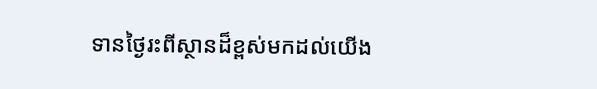ទានថ្ងៃរះពីស្ថានដ៏ខ្ពស់មកដល់យើង